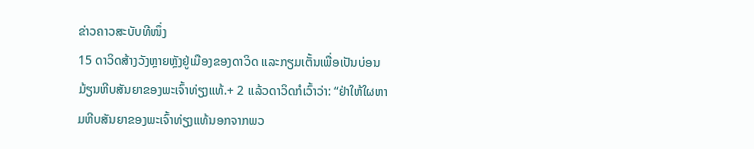ຂ່າວຄາວສະບັບທີໜຶ່ງ
15 ດາວິດສ້າງວັງຫຼາຍຫຼັງຢູ່ເມືອງຂອງດາວິດ ແລະກຽມເຕັ້ນເພື່ອເປັນບ່ອນມ້ຽນຫີບສັນຍາຂອງພະເຈົ້າທ່ຽງແທ້.+ 2 ແລ້ວດາວິດກໍເວົ້າວ່າ: “ຢ່າໃຫ້ໃຜຫາມຫີບສັນຍາຂອງພະເຈົ້າທ່ຽງແທ້ນອກຈາກພວ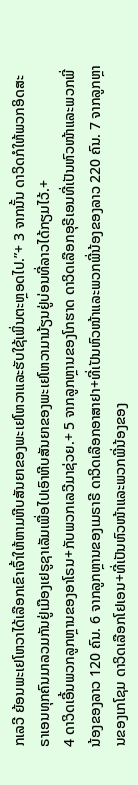ກເລວີ ຍ້ອນພະເຢໂຫວາໄດ້ເລືອກເຂົາເຈົ້າໃຫ້ຫາມຫີບສັນຍາຂອງພະເຢໂຫວາແລະຮັບໃຊ້ເພິ່ນຕະຫຼອດໄປ.”+ 3 ຈາກນັ້ນ ດາວິດກໍໃຫ້ພວກອິດສະຣາເອນທຸກຄົນມາລວມກັນຢູ່ເມືອງເຢຣູຊາເລັມເພື່ອໄປເອົາຫີບສັນຍາຂອງພະເຢໂຫວາມາມ້ຽນຢູ່ບ່ອນທີ່ລາວໄດ້ກຽມໄວ້.+
4 ດາວິດເອີ້ນພວກລູກຫຼານຂອງອາໂຣນ+ກັບພວກເລວີມາຊ່ວຍ.+ 5 ຈາກລູກຫຼານຂອງໂກຮາດ ດາວິດເລືອກອຸຣີເອນທີ່ເປັນຫົວໜ້າແລະພວກພີ່ນ້ອງຂອງລາວ 120 ຄົນ. 6 ຈາກລູກຫຼານຂອງເມຣາຣີ ດາວິດເລືອກອາສາຢາ+ທີ່ເປັນຫົວໜ້າແລະພວກພີ່ນ້ອງຂອງລາວ 220 ຄົນ. 7 ຈາກລູກຫຼານຂອງເກໂຊມ ດາວິດເລືອກໂຢເອນ+ທີ່ເປັນຫົວໜ້າແລະພວກພີ່ນ້ອງຂອງ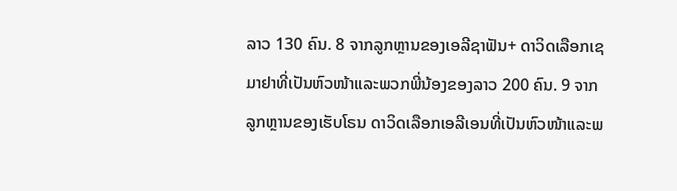ລາວ 130 ຄົນ. 8 ຈາກລູກຫຼານຂອງເອລີຊາຟັນ+ ດາວິດເລືອກເຊມາຢາທີ່ເປັນຫົວໜ້າແລະພວກພີ່ນ້ອງຂອງລາວ 200 ຄົນ. 9 ຈາກລູກຫຼານຂອງເຮັບໂຣນ ດາວິດເລືອກເອລີເອນທີ່ເປັນຫົວໜ້າແລະພ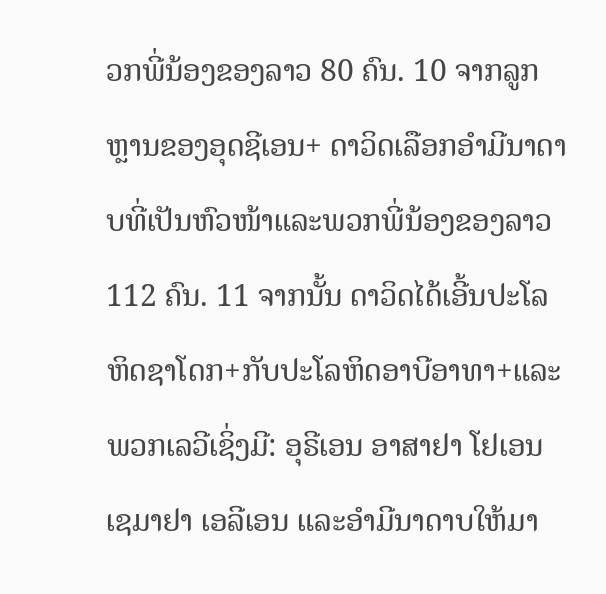ວກພີ່ນ້ອງຂອງລາວ 80 ຄົນ. 10 ຈາກລູກຫຼານຂອງອຸດຊີເອນ+ ດາວິດເລືອກອຳມີນາດາບທີ່ເປັນຫົວໜ້າແລະພວກພີ່ນ້ອງຂອງລາວ 112 ຄົນ. 11 ຈາກນັ້ນ ດາວິດໄດ້ເອີ້ນປະໂລຫິດຊາໂດກ+ກັບປະໂລຫິດອາບີອາທາ+ແລະພວກເລວີເຊິ່ງມີ: ອຸຣີເອນ ອາສາຢາ ໂຢເອນ ເຊມາຢາ ເອລີເອນ ແລະອຳມີນາດາບໃຫ້ມາ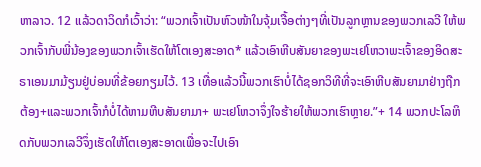ຫາລາວ. 12 ແລ້ວດາວິດກໍເວົ້າວ່າ: “ພວກເຈົ້າເປັນຫົວໜ້າໃນຈຸ້ມເຈື້ອຕ່າງໆທີ່ເປັນລູກຫຼານຂອງພວກເລວີ ໃຫ້ພວກເຈົ້າກັບພີ່ນ້ອງຂອງພວກເຈົ້າເຮັດໃຫ້ໂຕເອງສະອາດ* ແລ້ວເອົາຫີບສັນຍາຂອງພະເຢໂຫວາພະເຈົ້າຂອງອິດສະຣາເອນມາມ້ຽນຢູ່ບ່ອນທີ່ຂ້ອຍກຽມໄວ້. 13 ເທື່ອແລ້ວນີ້ພວກເຮົາບໍ່ໄດ້ຊອກວິທີທີ່ຈະເອົາຫີບສັນຍາມາຢ່າງຖືກຕ້ອງ+ແລະພວກເຈົ້າກໍບໍ່ໄດ້ຫາມຫີບສັນຍາມາ+ ພະເຢໂຫວາຈຶ່ງໃຈຮ້າຍໃຫ້ພວກເຮົາຫຼາຍ.”+ 14 ພວກປະໂລຫິດກັບພວກເລວີຈຶ່ງເຮັດໃຫ້ໂຕເອງສະອາດເພື່ອຈະໄປເອົາ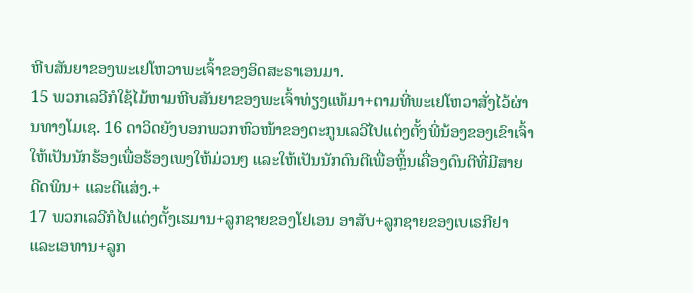ຫີບສັນຍາຂອງພະເຢໂຫວາພະເຈົ້າຂອງອິດສະຣາເອນມາ.
15 ພວກເລວີກໍໃຊ້ໄມ້ຫາມຫີບສັນຍາຂອງພະເຈົ້າທ່ຽງແທ້ມາ+ຕາມທີ່ພະເຢໂຫວາສັ່ງໄວ້ຜ່ານທາງໂມເຊ. 16 ດາວິດຍັງບອກພວກຫົວໜ້າຂອງຕະກູນເລວີໄປແຕ່ງຕັ້ງພີ່ນ້ອງຂອງເຂົາເຈົ້າໃຫ້ເປັນນັກຮ້ອງເພື່ອຮ້ອງເພງໃຫ້ມ່ວນໆ ແລະໃຫ້ເປັນນັກດົນຕີເພື່ອຫຼິ້ນເຄື່ອງດົນຕີທີ່ມີສາຍ ດີດພິນ+ ແລະຕີແສ່ງ.+
17 ພວກເລວີກໍໄປແຕ່ງຕັ້ງເຮມານ+ລູກຊາຍຂອງໂຢເອນ ອາສັບ+ລູກຊາຍຂອງເບເຣກີຢາ ແລະເອທານ+ລູກ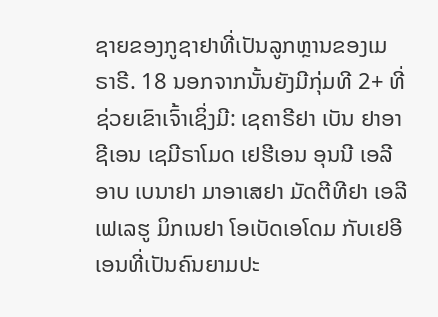ຊາຍຂອງກູຊາຢາທີ່ເປັນລູກຫຼານຂອງເມຣາຣີ. 18 ນອກຈາກນັ້ນຍັງມີກຸ່ມທີ 2+ ທີ່ຊ່ວຍເຂົາເຈົ້າເຊິ່ງມີ: ເຊຄາຣີຢາ ເບັນ ຢາອາຊີເອນ ເຊມີຣາໂມດ ເຢຮີເອນ ອຸນນີ ເອລີອາບ ເບນາຢາ ມາອາເສຢາ ມັດຕີທີຢາ ເອລີເຟເລຮູ ມິກເນຢາ ໂອເບັດເອໂດມ ກັບເຢອີເອນທີ່ເປັນຄົນຍາມປະ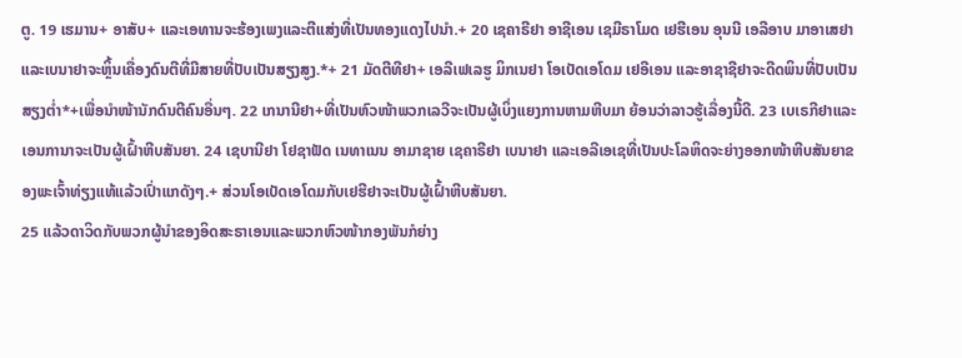ຕູ. 19 ເຮມານ+ ອາສັບ+ ແລະເອທານຈະຮ້ອງເພງແລະຕີແສ່ງທີ່ເປັນທອງແດງໄປນຳ.+ 20 ເຊຄາຣີຢາ ອາຊີເອນ ເຊມີຣາໂມດ ເຢຮີເອນ ອຸນນີ ເອລີອາບ ມາອາເສຢາ ແລະເບນາຢາຈະຫຼິ້ນເຄື່ອງດົນຕີທີ່ມີສາຍທີ່ປັບເປັນສຽງສູງ.*+ 21 ມັດຕີທີຢາ+ ເອລີເຟເລຮູ ມິກເນຢາ ໂອເບັດເອໂດມ ເຢອີເອນ ແລະອາຊາຊີຢາຈະດີດພິນທີ່ປັບເປັນສຽງຕ່ຳ*+ເພື່ອນຳໜ້ານັກດົນຕີຄົນອື່ນໆ. 22 ເກນານີຢາ+ທີ່ເປັນຫົວໜ້າພວກເລວີຈະເປັນຜູ້ເບິ່ງແຍງການຫາມຫີບມາ ຍ້ອນວ່າລາວຮູ້ເລື່ອງນີ້ດີ. 23 ເບເຣກີຢາແລະເອນການາຈະເປັນຜູ້ເຝົ້າຫີບສັນຍາ. 24 ເຊບານີຢາ ໂຢຊາຟັດ ເນທາເນນ ອາມາຊາຍ ເຊຄາຣີຢາ ເບນາຢາ ແລະເອລີເອເຊທີ່ເປັນປະໂລຫິດຈະຍ່າງອອກໜ້າຫີບສັນຍາຂອງພະເຈົ້າທ່ຽງແທ້ແລ້ວເປົ່າແກດັງໆ.+ ສ່ວນໂອເບັດເອໂດມກັບເຢຮີຢາຈະເປັນຜູ້ເຝົ້າຫີບສັນຍາ.
25 ແລ້ວດາວິດກັບພວກຜູ້ນຳຂອງອິດສະຣາເອນແລະພວກຫົວໜ້າກອງພັນກໍຍ່າງ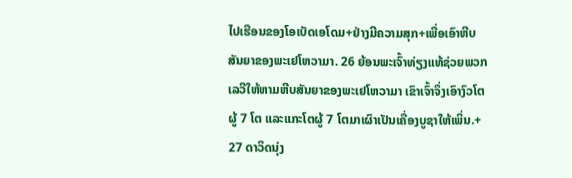ໄປເຮືອນຂອງໂອເບັດເອໂດມ+ຢ່າງມີຄວາມສຸກ+ເພື່ອເອົາຫີບສັນຍາຂອງພະເຢໂຫວາມາ. 26 ຍ້ອນພະເຈົ້າທ່ຽງແທ້ຊ່ວຍພວກເລວີໃຫ້ຫາມຫີບສັນຍາຂອງພະເຢໂຫວາມາ ເຂົາເຈົ້າຈຶ່ງເອົາງົວໂຕຜູ້ 7 ໂຕ ແລະແກະໂຕຜູ້ 7 ໂຕມາເຜົາເປັນເຄື່ອງບູຊາໃຫ້ເພິ່ນ.+ 27 ດາວິດນຸ່ງ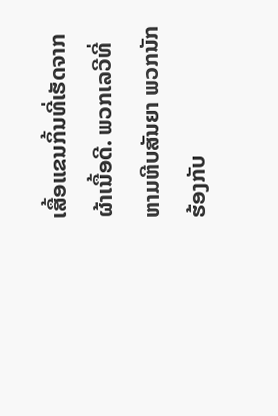ເສື້ອແຂນກິ້ນທີ່ເຮັດຈາກຜ້າເນື້ອດີ. ພວກເລວີທີ່ຫາມຫີບສັນຍາ ພວກນັກຮ້ອງກັບ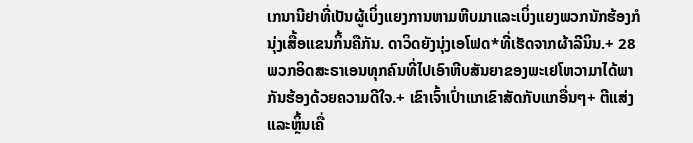ເກນານີຢາທີ່ເປັນຜູ້ເບິ່ງແຍງການຫາມຫີບມາແລະເບິ່ງແຍງພວກນັກຮ້ອງກໍນຸ່ງເສື້ອແຂນກິ້ນຄືກັນ. ດາວິດຍັງນຸ່ງເອໂຟດ*ທີ່ເຮັດຈາກຜ້າລີນິນ.+ 28 ພວກອິດສະຣາເອນທຸກຄົນທີ່ໄປເອົາຫີບສັນຍາຂອງພະເຢໂຫວາມາໄດ້ພາກັນຮ້ອງດ້ວຍຄວາມດີໃຈ.+ ເຂົາເຈົ້າເປົ່າແກເຂົາສັດກັບແກອື່ນໆ+ ຕີແສ່ງ ແລະຫຼິ້ນເຄື່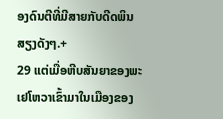ອງດົນຕີທີ່ມີສາຍກັບດີດພິນສຽງດັງໆ.+
29 ແຕ່ເມື່ອຫີບສັນຍາຂອງພະເຢໂຫວາເຂົ້າມາໃນເມືອງຂອງ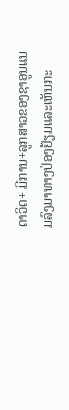ດາວິດ+ ມີການ+ລູກສາວຂອງຊາອູນແນມລົງມາທາງປ່ອງຢ້ຽມແລະເຫັນກະ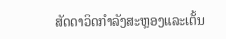ສັດດາວິດກຳລັງສະຫຼອງແລະເຕັ້ນ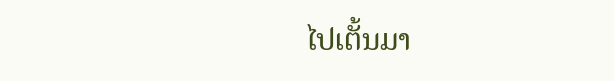ໄປເຕັ້ນມາ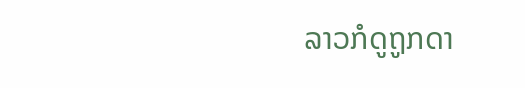ລາວກໍດູຖູກດາ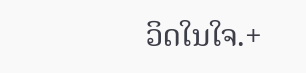ວິດໃນໃຈ.+